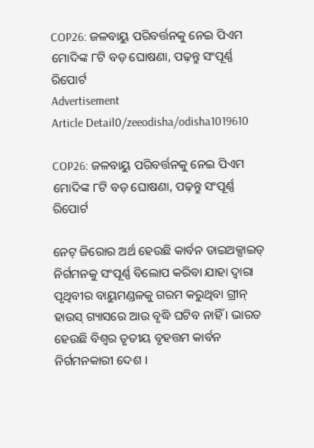COP26: ଜଳବାୟୁ ପରିବର୍ତ୍ତନକୁ ନେଇ ପିଏମ ମୋଦିଙ୍କ ୮ଟି ବଡ଼ ଘୋଷଣା, ପଢ଼ନ୍ତୁ ସଂପୂର୍ଣ୍ଣ ରିପୋର୍ଟ
Advertisement
Article Detail0/zeeodisha/odisha1019610

COP26: ଜଳବାୟୁ ପରିବର୍ତ୍ତନକୁ ନେଇ ପିଏମ ମୋଦିଙ୍କ ୮ଟି ବଡ଼ ଘୋଷଣା, ପଢ଼ନ୍ତୁ ସଂପୂର୍ଣ୍ଣ ରିପୋର୍ଟ

ନେଟ୍ ଜିରୋର ଅର୍ଥ ହେଉଛି କାର୍ବନ ଡାଇଅକ୍ସାଇଡ୍ ନିର୍ଗମନକୁ ସଂପୂର୍ଣ୍ଣ ବିଲୋପ କରିବା ଯାହା ଦ୍ୱାରା ପୃଥିବୀର ବାୟୁମଣ୍ଡଳକୁ ଗରମ କରୁଥିବା ଗ୍ରୀନ୍ ହାଉସ୍ ଗ୍ୟାସରେ ଆଉ ବୃଦ୍ଧି ଘଟିବ ନାହିଁ । ଭାରତ ହେଉଛି ବିଶ୍ୱର ତୃତୀୟ ବୃହତ୍ତମ କାର୍ବନ ନିର୍ଗମନକାରୀ ଦେଶ ।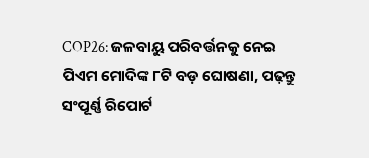COP26: ଜଳବାୟୁ ପରିବର୍ତ୍ତନକୁ ନେଇ ପିଏମ ମୋଦିଙ୍କ ୮ଟି ବଡ଼ ଘୋଷଣା, ପଢ଼ନ୍ତୁ ସଂପୂର୍ଣ୍ଣ ରିପୋର୍ଟ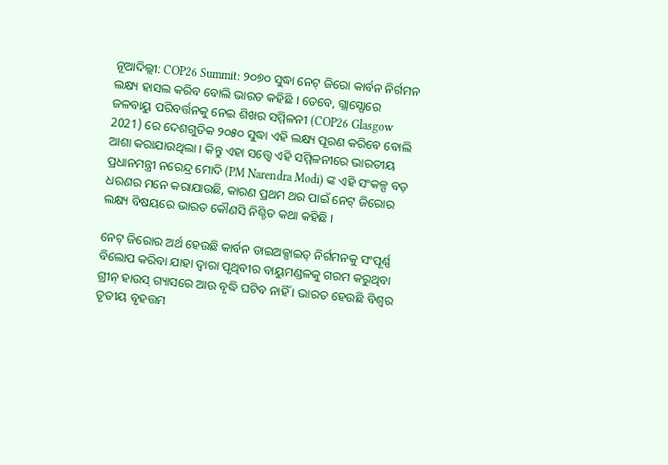ନୂଆଦିଲ୍ଲୀ: COP26 Summit: ୨୦୭୦ ସୁଦ୍ଧା ନେଟ୍ ଜିରୋ କାର୍ବନ ନିର୍ଗମନ ଲକ୍ଷ୍ୟ ହାସଲ କରିବ ବୋଲି ଭାରତ କହିଛି । ତେବେ, ଗ୍ଲାସ୍ଗୋରେ ଜଳବାୟୁ ପରିବର୍ତ୍ତନକୁ ନେଇ ଶିଖର ସମ୍ମିଳନୀ (COP26 Glasgow 2021) ରେ ଦେଶଗୁଡିକ ୨୦୫୦ ସୁଦ୍ଧା ଏହି ଲକ୍ଷ୍ୟ ପୂରଣ କରିବେ ବୋଲି ଆଶା କରାଯାଉଥିଲା । କିନ୍ତୁ ଏହା ସତ୍ତ୍ୱେ ଏହି ସମ୍ମିଳନୀରେ ଭାରତୀୟ ପ୍ରଧାନମନ୍ତ୍ରୀ ନରେନ୍ଦ୍ର ମୋଦି (PM Narendra Modi) ଙ୍କ ଏହି ସଂକଳ୍ପ ବଡ଼ ଧରଣର ମନେ କରାଯାଉଛି, କାରଣ ପ୍ରଥମ ଥର ପାଇଁ ନେଟ୍ ଜିରୋର ଲକ୍ଷ୍ୟ ବିଷୟରେ ଭାରତ କୌଣସି ନିଶ୍ଚିତ କଥା କହିଛି ।

ନେଟ୍ ଜିରୋର ଅର୍ଥ ହେଉଛି କାର୍ବନ ଡାଇଅକ୍ସାଇଡ୍ ନିର୍ଗମନକୁ ସଂପୂର୍ଣ୍ଣ ବିଲୋପ କରିବା ଯାହା ଦ୍ୱାରା ପୃଥିବୀର ବାୟୁମଣ୍ଡଳକୁ ଗରମ କରୁଥିବା ଗ୍ରୀନ୍ ହାଉସ୍ ଗ୍ୟାସରେ ଆଉ ବୃଦ୍ଧି ଘଟିବ ନାହିଁ । ଭାରତ ହେଉଛି ବିଶ୍ୱର ତୃତୀୟ ବୃହତ୍ତମ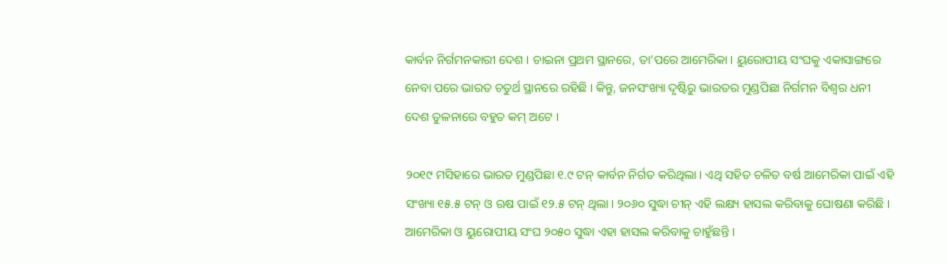କାର୍ବନ ନିର୍ଗମନକାରୀ ଦେଶ । ଚାଇନା ପ୍ରଥମ ସ୍ଥାନରେ, ତା’ପରେ ଆମେରିକା । ୟୁରୋପୀୟ ସଂଘକୁ ଏକାସାଙ୍ଗରେ ନେବା ପରେ ଭାରତ ଚତୁର୍ଥ ସ୍ଥାନରେ ରହିଛି । କିନ୍ତୁ, ଜନସଂଖ୍ୟା ଦୃଷ୍ଟିରୁ ଭାରତର ମୁଣ୍ଡପିଛା ନିର୍ଗମନ ବିଶ୍ୱର ଧନୀ ଦେଶ ତୁଳନାରେ ବହୁତ କମ୍ ଅଟେ ।

୨୦୧୯ ମସିହାରେ ଭାରତ ମୁଣ୍ଡପିଛା ୧.୯ ଟନ୍ କାର୍ବନ ନିର୍ଗତ କରିଥିଲା । ଏଥି ସହିତ ଚଳିତ ବର୍ଷ ଆମେରିକା ପାଇଁ ଏହି ସଂଖ୍ୟା ୧୫.୫ ଟନ୍ ଓ ଋଷ ପାଇଁ ୧୨.୫ ଟନ୍ ଥିଲା । ୨୦୬୦ ସୁଦ୍ଧା ଚୀନ୍ ଏହି ଲକ୍ଷ୍ୟ ହାସଲ କରିବାକୁ ଘୋଷଣା କରିଛି । ଆମେରିକା ଓ ୟୁରୋପୀୟ ସଂଘ ୨୦୫୦ ସୁଦ୍ଧା ଏହା ହାସଲ କରିବାକୁ ଚାହୁଁଛନ୍ତି ।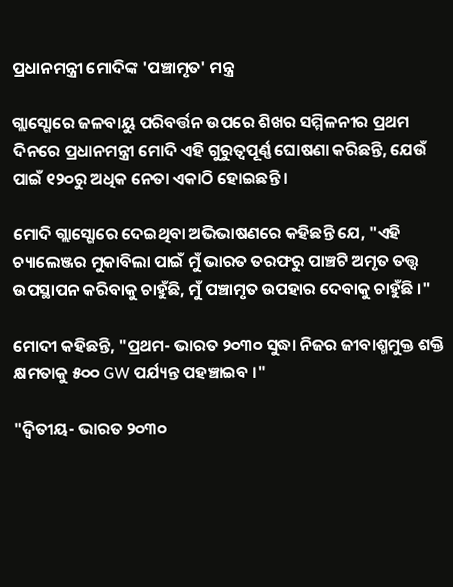ପ୍ରଧାନମନ୍ତ୍ରୀ ମୋଦିଙ୍କ 'ପଞ୍ଚାମୃତ' ମନ୍ତ୍ର

ଗ୍ଲାସ୍ଗୋରେ ଜଳବାୟୁ ପରିବର୍ତ୍ତନ ଉପରେ ଶିଖର ସମ୍ମିଳନୀର ପ୍ରଥମ ଦିନରେ ପ୍ରଧାନମନ୍ତ୍ରୀ ମୋଦି ଏହି ଗୁରୁତ୍ୱପୂର୍ଣ୍ଣ ଘୋଷଣା କରିଛନ୍ତି, ଯେଉଁ ପାଇଁ ୧୨୦ରୁ ଅଧିକ ନେତା ଏକାଠି ହୋଇଛନ୍ତି ।

ମୋଦି ଗ୍ଲାସ୍ଗୋରେ ଦେଇଥିବା ଅଭିଭାଷଣରେ କହିଛନ୍ତି ଯେ, "ଏହି ଚ୍ୟାଲେଞ୍ଜର ମୁକାବିଲା ପାଇଁ ମୁଁ ଭାରତ ତରଫରୁ ପାଞ୍ଚଟି ଅମୃତ ତତ୍ତ୍ୱ ଉପସ୍ଥାପନ କରିବାକୁ ଚାହୁଁଛି, ମୁଁ ପଞ୍ଚାମୃତ ଉପହାର ଦେବାକୁ ଚାହୁଁଛି ।"

ମୋଦୀ କହିଛନ୍ତି, "ପ୍ରଥମ- ଭାରତ ୨୦୩୦ ସୁଦ୍ଧା ନିଜର ଜୀବାଶ୍ମମୁକ୍ତ ଶକ୍ତି କ୍ଷମତାକୁ ୫୦୦ GW ପର୍ଯ୍ୟନ୍ତ ପହଞ୍ଚାଇବ ।"

"ଦ୍ୱିତୀୟ- ଭାରତ ୨୦୩୦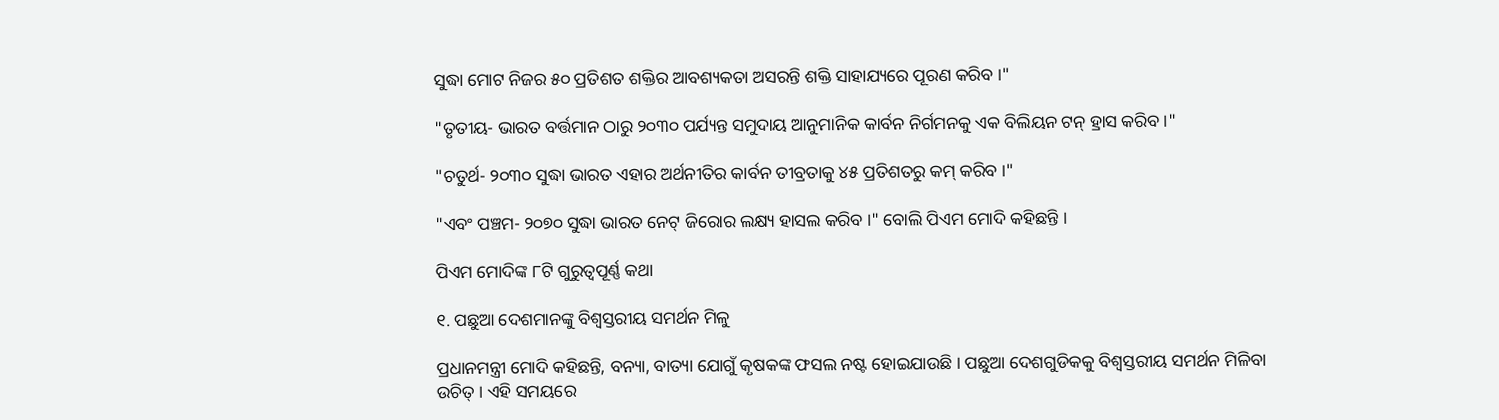ସୁଦ୍ଧା ମୋଟ ନିଜର ୫୦ ପ୍ରତିଶତ ଶକ୍ତିର ଆବଶ୍ୟକତା ଅସରନ୍ତି ଶକ୍ତି ସାହାଯ୍ୟରେ ପୂରଣ କରିବ ।"

"ତୃତୀୟ- ଭାରତ ବର୍ତ୍ତମାନ ଠାରୁ ୨୦୩୦ ପର୍ଯ୍ୟନ୍ତ ସମୁଦାୟ ଆନୁମାନିକ କାର୍ବନ ନିର୍ଗମନକୁ ଏକ ବିଲିୟନ ଟନ୍ ହ୍ରାସ କରିବ ।"

"ଚତୁର୍ଥ- ୨୦୩୦ ସୁଦ୍ଧା ଭାରତ ଏହାର ଅର୍ଥନୀତିର କାର୍ବନ ତୀବ୍ରତାକୁ ୪୫ ପ୍ରତିଶତରୁ କମ୍ କରିବ ।"

"ଏବଂ ପଞ୍ଚମ- ୨୦୭୦ ସୁଦ୍ଧା ଭାରତ ନେଟ୍ ଜିରୋର ଲକ୍ଷ୍ୟ ହାସଲ କରିବ ।" ବୋଲି ପିଏମ ମୋଦି କହିଛନ୍ତି ।

ପିଏମ ମୋଦିଙ୍କ ୮ଟି ଗୁରୁତ୍ୱପୂର୍ଣ୍ଣ କଥା

୧. ପଛୁଆ ଦେଶମାନଙ୍କୁ ବିଶ୍ୱସ୍ତରୀୟ ସମର୍ଥନ ମିଳୁ

ପ୍ରଧାନମନ୍ତ୍ରୀ ମୋଦି କହିଛନ୍ତି, ବନ୍ୟା, ବାତ୍ୟା ଯୋଗୁଁ କୃଷକଙ୍କ ଫସଲ ନଷ୍ଟ ହୋଇଯାଉଛି । ପଛୁଆ ଦେଶଗୁଡିକକୁ ବିଶ୍ୱସ୍ତରୀୟ ସମର୍ଥନ ମିଳିବା ଉଚିତ୍ । ଏହି ସମୟରେ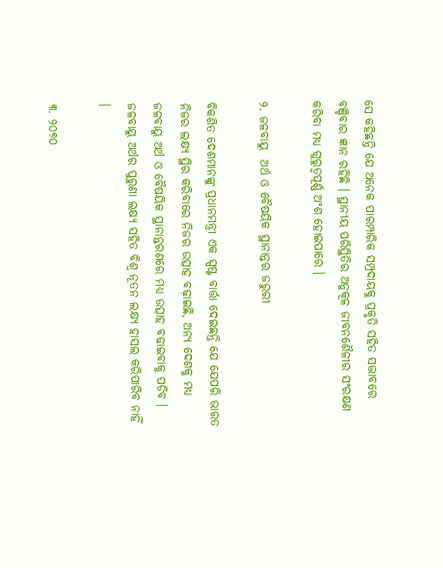ସେ କହିଛନ୍ତି ଯେ ଅନେକ ପାରମ୍ପାରିକ ସମ୍ପ୍ରଦାୟକୁ ପ୍ରକୃତି ସହିତ ସଦ୍ଭାବରେ ବଞ୍ଚିବାର ଜ୍ଞାନ ରହିଛି । ସ୍ଥାନୀୟ ପରିସ୍ଥିତିର ଅନୁକୂଳ ଜୀବନଶୈଳୀର ସଂରକ୍ଷଣ କରିବା ମଧ୍ୟ ଗୁରୁତ୍ୱପୂର୍ଣ୍ଣ ଅଂଶ ହୋଇପାରେ ।

୨. ଜଳବାୟୁ  ଅର୍ଥ ଓ ବୈଷୟିକ ସ୍ଥାନାନ୍ତର ଜରୁରୀ

ବିକଶିତ ଦେଶମାନଙ୍କୁ ପ୍ରଧାନମନ୍ତ୍ରୀ ଏକ ସ୍ପଷ୍ଟ ବାର୍ତ୍ତା ଦେଇଛନ୍ତି ଯେ ଯେପରି ଭାରତ ନିଜର ଲକ୍ଷ୍ୟ ସ୍ଥିର କରିବାରେ ନିଜର ଉତ୍ସାହ ବଢ଼ାଇଛି, ଅନ୍ୟ ଦେଶକୁ ମଧ୍ୟ ଜଳବାୟୁ ଅର୍ଥ ଓ ବୈଷୟିକ ସ୍ଥାନାନ୍ତରଣରେ ମଧ୍ୟ ଉତ୍ସାହ ବଢାଇବାକୁ ପଡିବ । ଜଳବାୟୁ ଅର୍ଥର ପୁରୁଣା ଲକ୍ଷ୍ୟ ସହିତ ବିଶ୍ୱ ନୂତନ ଲକ୍ଷ୍ୟ ହାସଲ କରିପାରିବ ନାହିଁ  ।

୩. ୨୦୭୦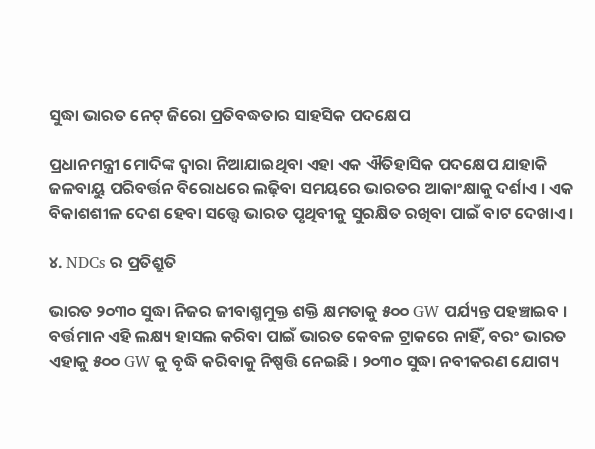ସୁଦ୍ଧା ଭାରତ ନେଟ୍ ଜିରୋ ପ୍ରତିବଦ୍ଧତାର ସାହସିକ ପଦକ୍ଷେପ

ପ୍ରଧାନମନ୍ତ୍ରୀ ମୋଦିଙ୍କ ଦ୍ୱାରା ନିଆଯାଇଥିବା ଏହା ଏକ ଐତିହାସିକ ପଦକ୍ଷେପ ଯାହାକି ଜଳବାୟୁ ପରିବର୍ତ୍ତନ ବିରୋଧରେ ଲଢ଼ିବା ସମୟରେ ଭାରତର ଆକାଂକ୍ଷାକୁ ଦର୍ଶାଏ । ଏକ ବିକାଶଶୀଳ ଦେଶ ହେବା ସତ୍ତ୍ୱେ ଭାରତ ପୃଥିବୀକୁ ସୁରକ୍ଷିତ ରଖିବା ପାଇଁ ବାଟ ଦେଖାଏ ।

୪. NDCs ର ପ୍ରତିଶ୍ରୁତି

ଭାରତ ୨୦୩୦ ସୁଦ୍ଧା ନିଜର ଜୀବାଶ୍ମମୁକ୍ତ ଶକ୍ତି କ୍ଷମତାକୁ ୫୦୦ GW ପର୍ଯ୍ୟନ୍ତ ପହଞ୍ଚାଇବ । ବର୍ତ୍ତମାନ ଏହି ଲକ୍ଷ୍ୟ ହାସଲ କରିବା ପାଇଁ ଭାରତ କେବଳ ଟ୍ରାକରେ ନାହିଁ, ବରଂ ଭାରତ ଏହାକୁ ୫୦୦ GW କୁ ବୃଦ୍ଧି କରିବାକୁ ନିଷ୍ପତ୍ତି ନେଇଛି । ୨୦୩୦ ସୁଦ୍ଧା ନବୀକରଣ ଯୋଗ୍ୟ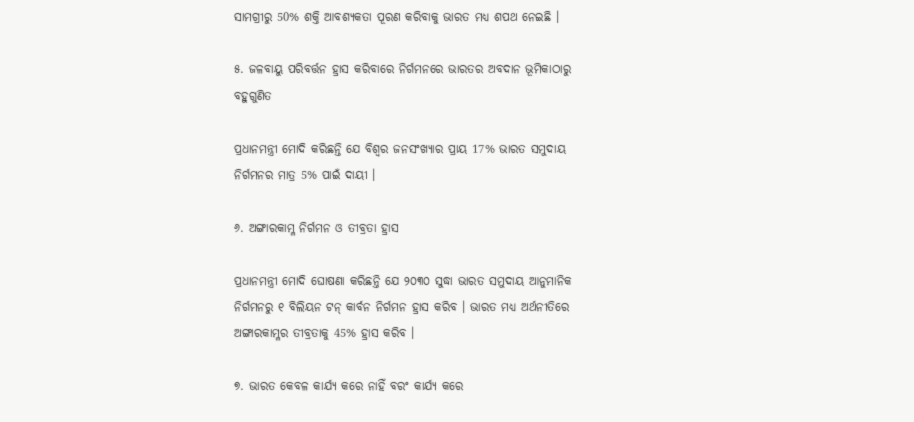ସାମଗ୍ରୀରୁ 50% ଶକ୍ତି ଆବଶ୍ୟକତା ପୂରଣ କରିବାକୁ ଭାରତ ମଧ୍ୟ ଶପଥ ନେଇଛି ।

୫. ଜଳବାୟୁ ପରିବର୍ତ୍ତନ ହ୍ରାସ କରିବାରେ ନିର୍ଗମନରେ ଭାରତର ଅବଦାନ ଭୂମିକାଠାରୁ ବହୁଗୁଣିତ

ପ୍ରଧାନମନ୍ତ୍ରୀ ମୋଦି କରିଛନ୍ତି ଯେ ବିଶ୍ୱର ଜନସଂଖ୍ୟାର ପ୍ରାୟ 17% ଭାରତ ସମୁଦାୟ ନିର୍ଗମନର ମାତ୍ର 5% ପାଇଁ ଦାୟୀ ।

୬. ଅଙ୍ଗାରକାମ୍ଳ ନିର୍ଗମନ ଓ ତୀବ୍ରତା ହ୍ରାସ

ପ୍ରଧାନମନ୍ତ୍ରୀ ମୋଦି ଘୋଷଣା କରିଛନ୍ତି ଯେ ୨୦୩୦ ସୁଦ୍ଧା ଭାରତ ସମୁଦାୟ ଆନୁମାନିକ ନିର୍ଗମନରୁ ୧ ବିଲିୟନ ଟନ୍ କାର୍ବନ ନିର୍ଗମନ ହ୍ରାସ କରିବ । ଭାରତ ମଧ୍ୟ ଅର୍ଥନୀତିରେ ଅଙ୍ଗାରକାମ୍ଳର ତୀବ୍ରତାକୁ 45% ହ୍ରାସ କରିବ ।

୭. ଭାରତ କେବଳ କାର୍ଯ୍ୟ କରେ ନାହିଁ ବରଂ କାର୍ଯ୍ୟ କରେ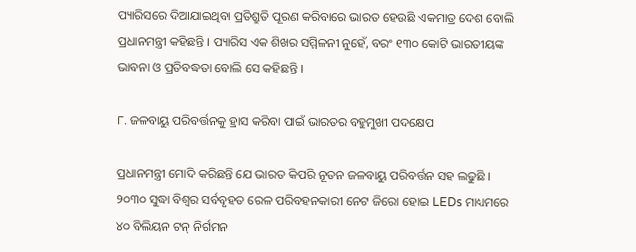ପ୍ୟାରିସରେ ଦିଆଯାଇଥିବା ପ୍ରତିଶ୍ରୁତି ପୂରଣ କରିବାରେ ଭାରତ ହେଉଛି ଏକମାତ୍ର ଦେଶ ବୋଲି ପ୍ରଧାନମନ୍ତ୍ରୀ କହିଛନ୍ତି । ପ୍ୟାରିସ ଏକ ଶିଖର ସମ୍ମିଳନୀ ନୁହେଁ, ବରଂ ୧୩୦ କୋଟି ଭାରତୀୟଙ୍କ ଭାବନା ଓ ପ୍ରତିବଦ୍ଧତା ବୋଲି ସେ କହିଛନ୍ତି ।

୮. ଜଳବାୟୁ ପରିବର୍ତ୍ତନକୁ ହ୍ରାସ କରିବା ପାଇଁ ଭାରତର ବହୁମୁଖୀ ପଦକ୍ଷେପ

ପ୍ରଧାନମନ୍ତ୍ରୀ ମୋଦି କରିଛନ୍ତି ଯେ ଭାରତ କିପରି ନୂତନ ଜଳବାୟୁ ପରିବର୍ତ୍ତନ ସହ ଲଢୁଛି । ୨୦୩୦ ସୁଦ୍ଧା ବିଶ୍ୱର ସର୍ବବୃହତ ରେଳ ପରିବହନକାରୀ ନେଟ ଜିରୋ ହୋଇ LEDs ମାଧ୍ୟମରେ ୪୦ ବିଲିୟନ ଟନ୍ ନିର୍ଗମନ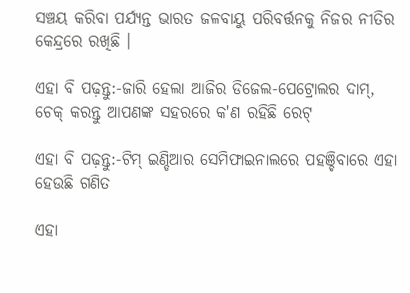ସଞ୍ଚୟ କରିବା ପର୍ଯ୍ୟନ୍ତ ଭାରତ ଜଳବାୟୁ ପରିବର୍ତ୍ତନକୁ ନିଜର ନୀତିର କେନ୍ଦ୍ରରେ ରଖିଛି ।

ଏହା ବି ପଢ଼ନ୍ତୁ:-ଜାରି ହେଲା ଆଜିର ଡିଜେଲ-ପେଟ୍ରୋଲର ଦାମ୍, ଚେକ୍ କରନ୍ତୁ ଆପଣଙ୍କ ସହରରେ କ'ଣ ରହିଛି ରେଟ୍

ଏହା ବି ପଢ଼ନ୍ତୁ:-ଟିମ୍ ଇଣ୍ଡିଆର ସେମିଫାଇନାଲରେ ପହଞ୍ଚିବାରେ ଏହା ହେଉଛି ଗଣିତ

ଏହା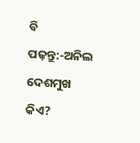ବି ପଢ଼ନ୍ତୁ:-ଅନିଲ ଦେଶମୁଖ କିଏ?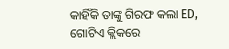କାହିଁକି ତାଙ୍କୁ ଗିରଫ କଲା ED, ଗୋଟିଏ କ୍ଲିକରେ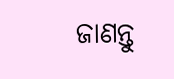ଜାଣନ୍ତୁ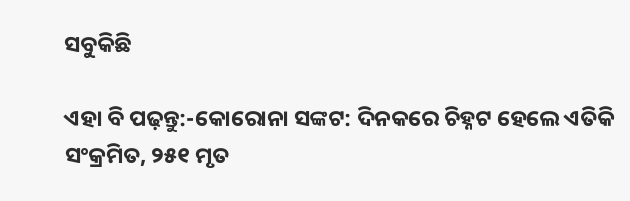ସବୁକିଛି

ଏହା ବି ପଢ଼ନ୍ତୁ:-କୋରୋନା ସଙ୍କଟ: ଦିନକରେ ଚିହ୍ନଟ ହେଲେ ଏତିକି ସଂକ୍ରମିତ, ୨୫୧ ମୃତ